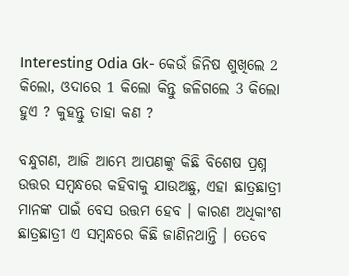Interesting Odia Gk- କେଉଁ ଜିନିଷ ଶୁଖିଲେ 2 କିଲୋ, ଓଦାରେ 1 କିଲୋ କିନ୍ତୁ ଜଳିଗଲେ 3 କିଲୋ ହୁଏ ? କୁହନ୍ତୁ ତାହା କଣ ?

ବନ୍ଧୁଗଣ, ଆଜି ଆମ୍ଭେ ଆପଣଙ୍କୁ କିଛି ବିଶେଷ ପ୍ରଶ୍ନ ଉତ୍ତର ସମ୍ବନ୍ଧରେ କହିବାକୁ ଯାଉଅଛୁ, ଏହା ଛାତ୍ରଛାତ୍ରୀ ମାନଙ୍କ ପାଇଁ ବେସ ଉତ୍ତମ ହେବ । କାରଣ ଅଧିକାଂଶ ଛାତ୍ରଛାତ୍ରୀ ଏ ସମ୍ବନ୍ଧରେ କିଛି ଜାଣିନଥାନ୍ତି । ତେବେ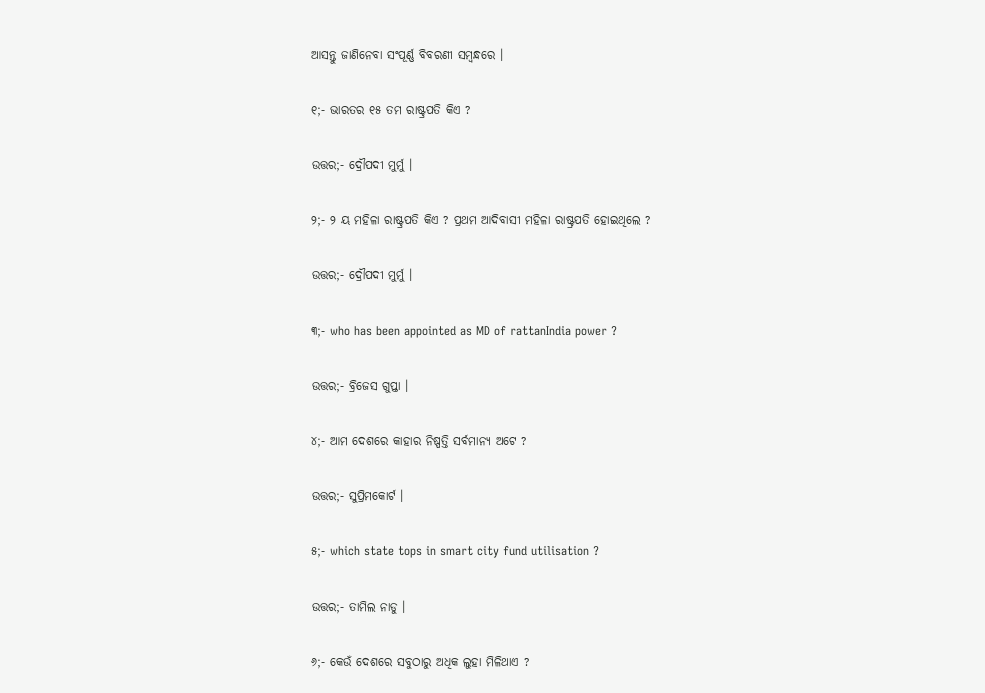ଆସନ୍ତୁ ଜାଣିନେବା ସଂପୂର୍ଣ୍ଣ ବିବରଣୀ ସମ୍ବନ୍ଧରେ ।

୧;- ଭାରତର ୧୫ ତମ ରାଷ୍ଟ୍ରପତି କିଏ ?

ଉତ୍ତର;- ଦ୍ରୌପଦୀ ମୁର୍ମୁ ।

୨;- ୨ ୟ ମହିଳା ରାଷ୍ଟ୍ରପତି କିଏ ? ପ୍ରଥମ ଆଦିବାସୀ ମହିଳା ରାଷ୍ଟ୍ରପତି ହୋଇଥିଲେ ?

ଉତ୍ତର;- ଦ୍ରୌପଦୀ ମୁର୍ମୁ ।

୩;- who has been appointed as MD of rattanIndia power ?

ଉତ୍ତର;- ବ୍ରିଜେସ ଗୁପ୍ତା ।

୪;- ଆମ ଦେଶରେ କାହାର ନିଷ୍ପତ୍ତି ସର୍ବମାନ୍ୟ ଅଟେ ?

ଉତ୍ତର;- ସୁପ୍ରିମକୋର୍ଟ ।

୫;- which state tops in smart city fund utilisation ?

ଉତ୍ତର;- ତାମିଲ ନାଡୁ ।

୬;- କେଉଁ ଦେଶରେ ସବୁଠାରୁ ଅଧିକ ଲୁହା ମିଳିଥାଏ ?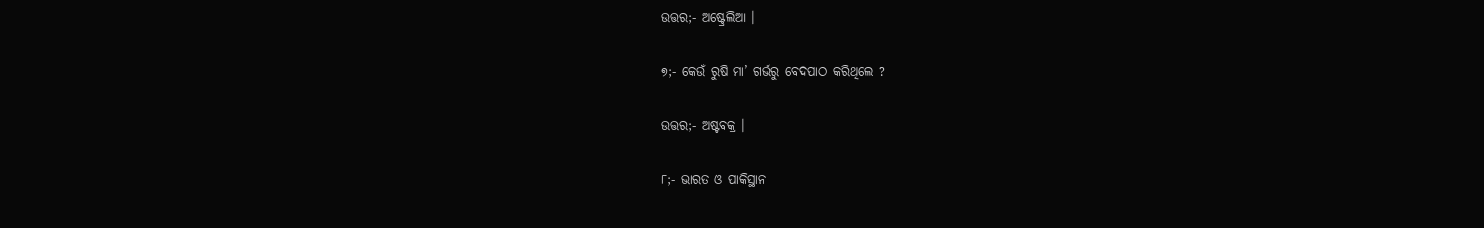ଉତ୍ତର;- ଅଷ୍ଟ୍ରେଲିଆ ।

୭;- କେଉଁ ରୁଷି ମା’ ଗର୍ଭରୁ ବେଦପାଠ କରିଥିଲେ ?

ଉତ୍ତର;- ଅଷ୍ଟବକ୍ର ।

୮;- ଭାରତ ଓ ପାକିସ୍ଥାନ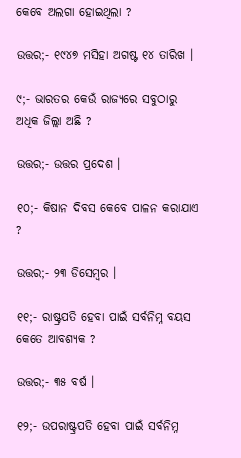କେବେ ଅଲଗା ହୋଇଥିଲା ?

ଉତ୍ତର;- ୧୯୪୭ ମସିହା ଅଗଷ୍ଟ ୧୪ ତାରିଖ ।

୯;- ଭାରତର କେଉଁ ରାଜ୍ୟରେ ସବୁଠାରୁ ଅଧିକ ଜିଲ୍ଲା ଅଛି ?

ଉତ୍ତର;- ଉତ୍ତର ପ୍ରଦେଶ ।

୧୦;- କିଷାନ ଦିବସ କେବେ ପାଳନ କରାଯାଏ ?

ଉତ୍ତର;- ୨୩ ଡିସେମ୍ବର ।

୧୧;- ରାଷ୍ଟ୍ରପତି ହେବା ପାଇଁ ସର୍ବନିମ୍ନ ବୟସ କେତେ ଆବଶ୍ୟକ ?

ଉତ୍ତର;- ୩୫ ବର୍ଷ ।

୧୨;- ଉପରାଷ୍ଟ୍ରପତି ହେବା ପାଇଁ ସର୍ବନିମ୍ନ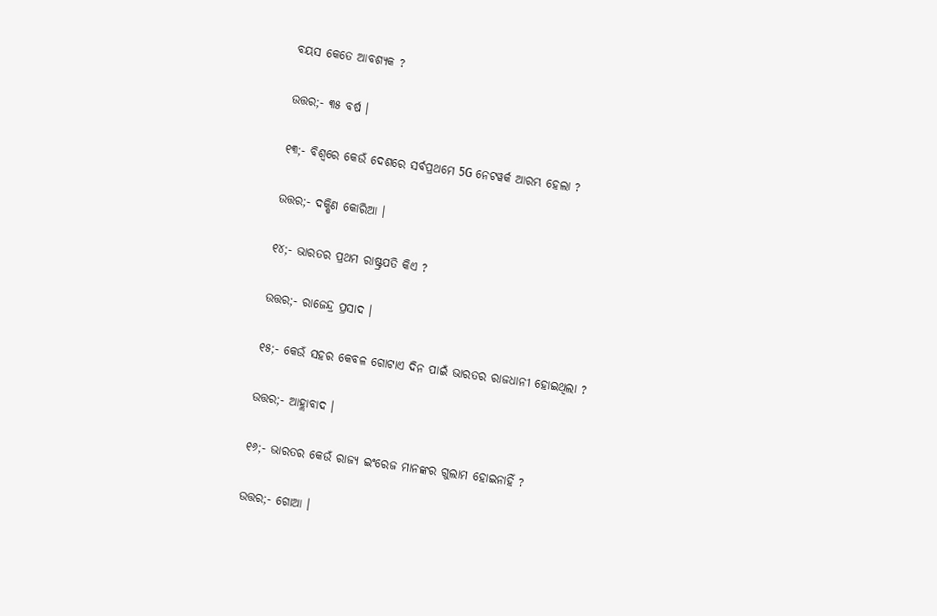ବୟସ କେତେ ଆବଶ୍ୟକ ?

ଉତ୍ତର;- ୩୫ ବର୍ଷ ।

୧୩;- ବିଶ୍ବରେ କେଉଁ ଦେଶରେ ସର୍ବପ୍ରଥମେ 5G ନେଟୱର୍କ ଆରମ୍ଭ ହେଲା ?

ଉତ୍ତର;- ଦକ୍ଷିଣ କୋରିଆ ।

୧୪;- ଭାରତର ପ୍ରଥମ ରାଷ୍ଟ୍ରପତି କିଏ ?

ଉତ୍ତର;- ରାଜେନ୍ଦ୍ର ପ୍ରସାଦ ।

୧୫;- କେଉଁ ସହର କେବଳ ଗୋଟାଏ ଦିନ ପାଇଁ ଭାରତର ରାଜଧାନୀ ହୋଇଥିଲା ?

ଉତ୍ତର;- ଆହ୍ଲାବାଦ ।

୧୬;- ଭାରତର କେଉଁ ରାଜ୍ୟ ଇଂରେଜ ମାନଙ୍କର ଗୁଲାମ ହୋଇନାହିଁ ?

ଉତ୍ତର;- ଗୋଆ ।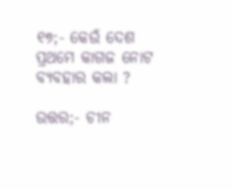୧୭;- କେଉଁ ଦେଶ ପ୍ରଥମେ କାଗଜ ନୋଟ ବ୍ୟବହାର କଲା ?

ଉତ୍ତର;- ଚୀନ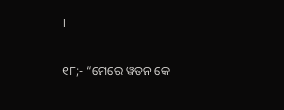।

୧୮;- “ମେରେ ୱତନ କେ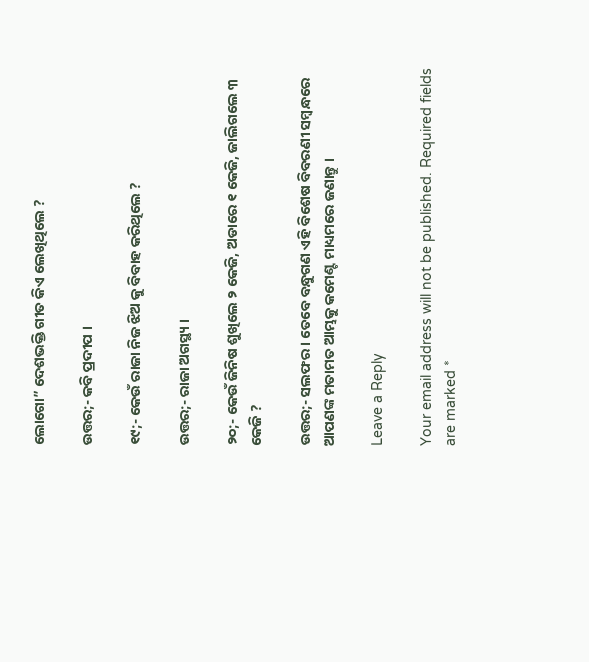ଲୋଗୋ” ଦେଶଭକ୍ତି ଗୀତ କିଏ ଲେଖିଥିଲେ ?

ଉତ୍ତର;- କବି ପ୍ରଦୀପ ।

୧୯;- କେଉଁ ରାଜା ନିଜ ଝିଅ କୁ ବିବାହ କରିଥିଲେ ?

ଉତ୍ତର;- ରାଜା ଅଗସ୍ଥ୍ୟ ।

୨୦;- କେଉଁ ଜିନିଷ ଶୁଖିଲେ ୨ କେଜି, ଅଡାରେ ୧ କେଜି, ଜାଲିଗଲେ ୩ କେଜି ?

ଉତ୍ତର;- ସଲଫର । ତେବେ ବନ୍ଧୁଗଣ ଏହି ବିଶେଷ ବିବରଣୀ ସମ୍ବନ୍ଧରେ ଆପଣଙ୍କ ମତାମତ ଆମ୍ଭକୁ କମେଣ୍ଟ ମାଧ୍ୟମରେ ଜଣାନ୍ତୁ ।

Leave a Reply

Your email address will not be published. Required fields are marked *